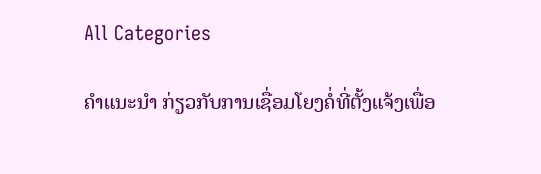All Categories

ຄຳແນະນຳ ກ່ຽວກັບການເຊື່ອມໂຍງຄໍ່ທີ່ຕັ້ງແຈ້ງເພື່ອ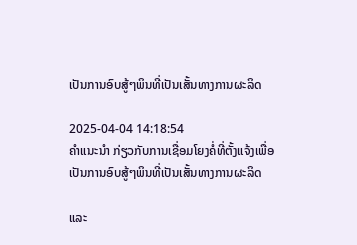ເປັນການອົບສູ້ໆພິນທີ່ເປັນເສັ້ນທາງການຜະລິດ

2025-04-04 14:18:54
ຄຳແນະນຳ ກ່ຽວກັບການເຊື່ອມໂຍງຄໍ່ທີ່ຕັ້ງແຈ້ງເພື່ອເປັນການອົບສູ້ໆພິນທີ່ເປັນເສັ້ນທາງການຜະລິດ

ແລະ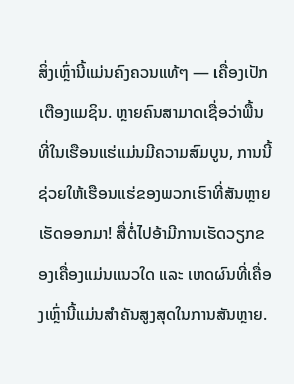ສິ່ງເຫຼົ່ານີ້ແມ່ນຄົງຄວນແທ້ໆ — เຄື່ອງເປັກເຕືອງແມຊິນ. ຫຼາຍຄົນສາມາດເຊື່ອວ່າພື້ນທີ່ໃນເຮືອນແຮ່ແມ່ນມີຄວາມສົມບູນ, ການນີ້ຊ່ວຍໃຫ້ເຮືອນແຮ່ຂອງພວກເຮົາທີ່ສັນຫຼາຍເຮັດອອກມາ! ສື່ຕໍ່ໄປອ້າມີການເຮັດວຽກຂອງເຄື່ອງແມ່ນແນວໃດ ແລະ ເຫດຜົນທີ່ເຄື່ອງເຫຼົ່ານີ້ແມ່ນສຳຄັນສູງສຸດໃນການສັນຫຼາຍ.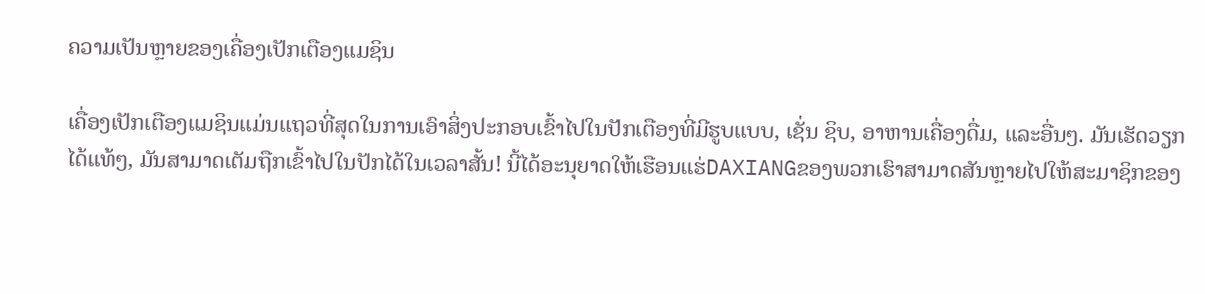ຄວາມເປັນຫຼາຍຂອງເຄື່ອງເປັກເຕືອງແມຊິນ

ເຄື່ອງເປັກເຕືອງແມຊິນແມ່ນແຖວທີ່ສຸດໃນການເອົາສິ່ງປະກອບເຂົ້າໄປໃນປັກເຕືອງທີ່ມີຮູບແບບ, ເຊັ່ນ ຊິບ, ອາຫານເຄື່ອງດື່ມ, ແລະອື່ນໆ. ມັນເຮັດວຽກໄດ້ແທ້ໆ, ມັນສາມາດເຕັມຖືກເຂົ້າໄປໃນປັກໄດ້ໃນເວລາສັ້ນ! ນີ້ໄດ້ອະນຸຍາດໃຫ້ເຮືອນແຮ່DAXIANGຂອງພວກເຮົາສາມາດສັນຫຼາຍໄປໃຫ້ສະມາຊິກຂອງ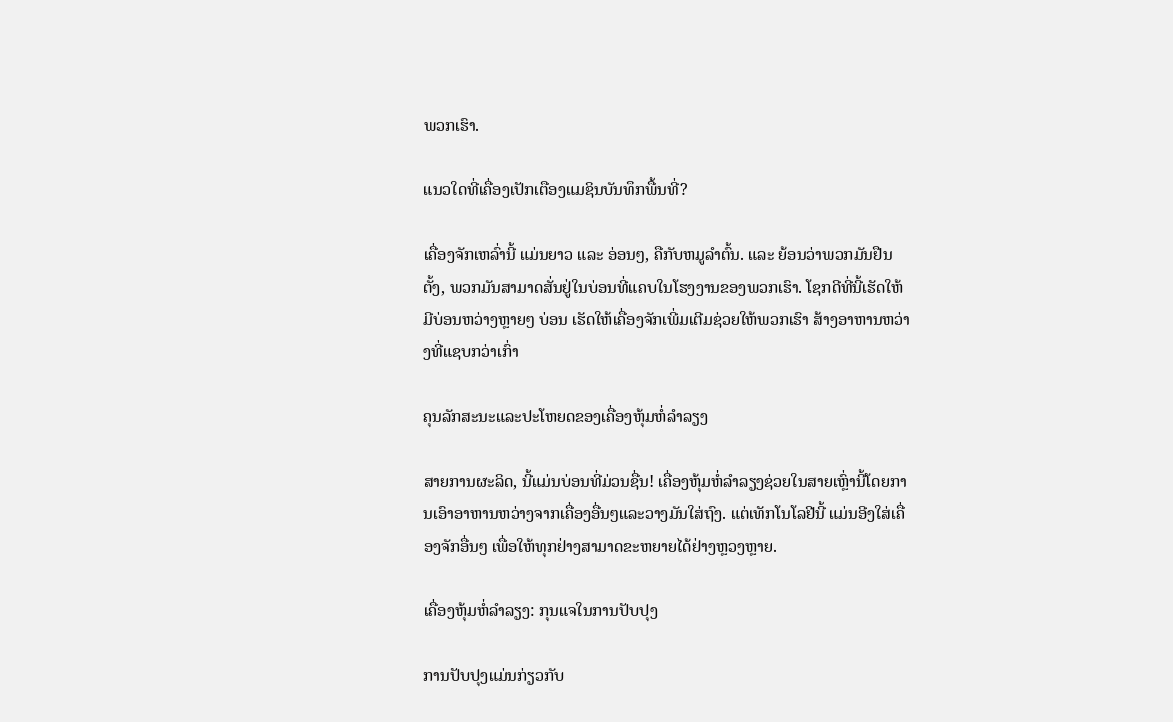ພວກເຮົາ.

ແນວໃດທີ່ເຄື່ອງເປັກເຕືອງແມຊິນບັນທຶກພື້ນທີ່?

ເຄື່ອງຈັກເຫລົ່ານີ້ ແມ່ນຍາວ ແລະ ອ່ອນໆ, ຄືກັບຫມູລໍາຕົ້ນ. ແລະ ຍ້ອນວ່າພວກມັນຢືນຕັ້ງ, ພວກມັນສາມາດສັ່ນຢູ່ໃນບ່ອນທີ່ແຄບໃນໂຮງງານຂອງພວກເຮົາ. ໂຊກດີທີ່ນີ້ເຮັດໃຫ້ມີບ່ອນຫວ່າງຫຼາຍໆ ບ່ອນ ເຮັດໃຫ້ເຄື່ອງຈັກເພີ່ມເຕີມຊ່ວຍໃຫ້ພວກເຮົາ ສ້າງອາຫານຫວ່າງທີ່ແຊບກວ່າເກົ່າ

ຄຸນລັກສະນະແລະປະໂຫຍດຂອງເຄື່ອງຫຸ້ມຫໍ່ລໍາລຽງ

ສາຍການຜະລິດ, ນີ້ແມ່ນບ່ອນທີ່ມ່ວນຊື່ນ! ເຄື່ອງຫຸ້ມຫໍ່ລໍາລຽງຊ່ວຍໃນສາຍເຫຼົ່ານີ້ໂດຍການເອົາອາຫານຫວ່າງຈາກເຄື່ອງອື່ນໆແລະວາງມັນໃສ່ຖົງ. ແຕ່ເທັກໂນໂລຢີນີ້ ແມ່ນອີງໃສ່ເຄື່ອງຈັກອື່ນໆ ເພື່ອໃຫ້ທຸກຢ່າງສາມາດຂະຫຍາຍໄດ້ຢ່າງຫຼວງຫຼາຍ.

ເຄື່ອງຫຸ້ມຫໍ່ລໍາລຽງ: ກຸນແຈໃນການປັບປຸງ

ການປັບປຸງແມ່ນກ່ຽວກັບ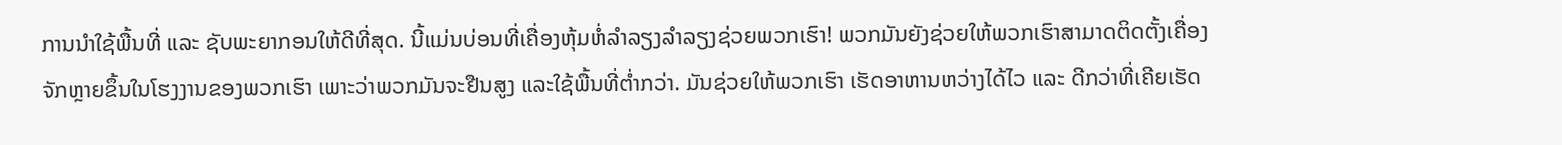ການນໍາໃຊ້ພື້ນທີ່ ແລະ ຊັບພະຍາກອນໃຫ້ດີທີ່ສຸດ. ນີ້ແມ່ນບ່ອນທີ່ເຄື່ອງຫຸ້ມຫໍ່ລໍາລຽງລໍາລຽງຊ່ວຍພວກເຮົາ! ພວກມັນຍັງຊ່ວຍໃຫ້ພວກເຮົາສາມາດຕິດຕັ້ງເຄື່ອງຈັກຫຼາຍຂຶ້ນໃນໂຮງງານຂອງພວກເຮົາ ເພາະວ່າພວກມັນຈະຢືນສູງ ແລະໃຊ້ພື້ນທີ່ຕໍ່າກວ່າ. ມັນຊ່ວຍໃຫ້ພວກເຮົາ ເຮັດອາຫານຫວ່າງໄດ້ໄວ ແລະ ດີກວ່າທີ່ເຄີຍເຮັດ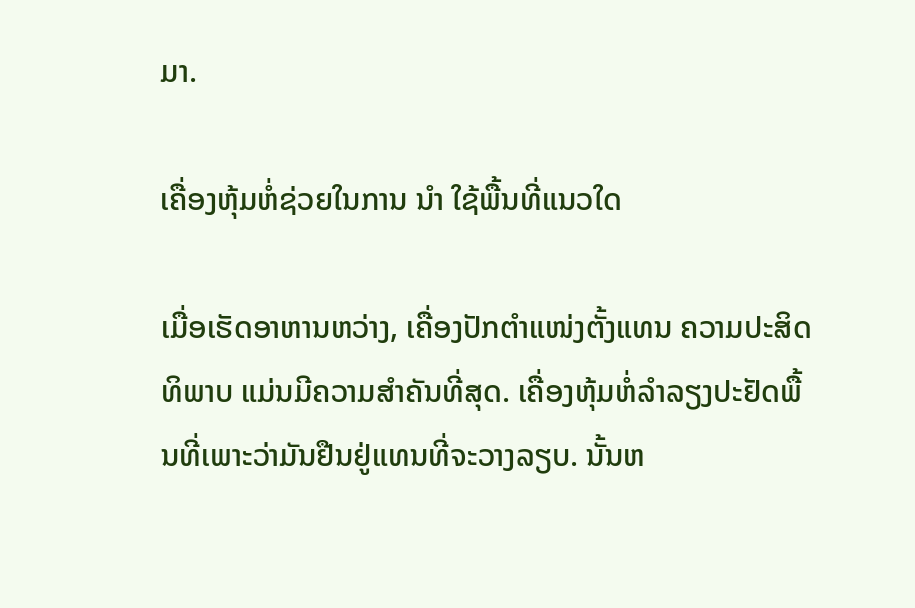ມາ.

ເຄື່ອງຫຸ້ມຫໍ່ຊ່ວຍໃນການ ນໍາ ໃຊ້ພື້ນທີ່ແນວໃດ

ເມື່ອເຮັດອາຫານຫວ່າງ, ເຄື່ອງປັກຕຳແໜ່ງຕັ້ງແທນ ຄວາມປະສິດທິພາບ ແມ່ນມີຄວາມສໍາຄັນທີ່ສຸດ. ເຄື່ອງຫຸ້ມຫໍ່ລໍາລຽງປະຢັດພື້ນທີ່ເພາະວ່າມັນຢືນຢູ່ແທນທີ່ຈະວາງລຽບ. ນັ້ນຫ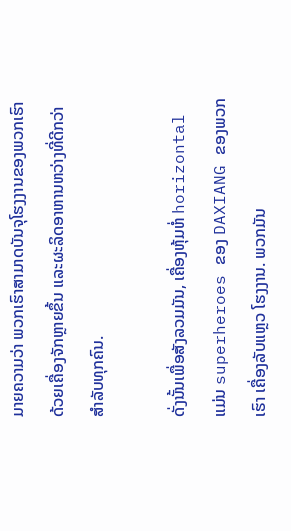ມາຍຄວາມວ່າ ພວກເຮົາສາມາດບັນຈຸໂຮງງານຂອງພວກເຮົາ ດ້ວຍເຄື່ອງຈັກຫຼາຍຂຶ້ນ ແລະຜະລິດອາຫານຫວ່າງທີ່ດີກວ່າສໍາລັບທຸກຄົນ.

ດັ່ງນັ້ນເພື່ອສັງລວມມັນ, ເຄື່ອງຫຸ້ມຫໍ່ horizontal ແມ່ນ superheroes ຂອງ DAXIANG ຂອງພວກເຮົາ ເຄື່ອງລັບແຫຼວ ໂຮງງານ. ພວກມັນ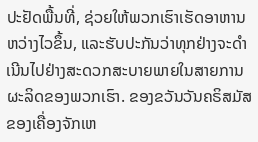ປະຢັດພື້ນທີ່, ຊ່ວຍໃຫ້ພວກເຮົາເຮັດອາຫານຫວ່າງໄວຂຶ້ນ, ແລະຮັບປະກັນວ່າທຸກຢ່າງຈະດໍາເນີນໄປຢ່າງສະດວກສະບາຍພາຍໃນສາຍການຜະລິດຂອງພວກເຮົາ. ຂອງຂວັນວັນຄຣິສມັສ ຂອງເຄື່ອງຈັກເຫ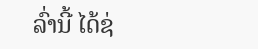ລົ່ານີ້ ໄດ້ຊ່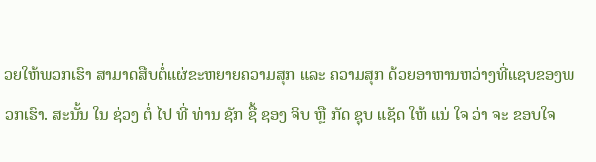ວຍໃຫ້ພວກເຮົາ ສາມາດສືບຕໍ່ແຜ່ຂະຫຍາຍຄວາມສຸກ ແລະ ຄວາມສຸກ ດ້ວຍອາຫານຫວ່າງທີ່ແຊບຂອງພວກເຮົາ. ສະນັ້ນ ໃນ ຊ່ວງ ຕໍ່ ໄປ ທີ່ ທ່ານ ຊັກ ຊື້ ຊອງ ຈິບ ຫຼື ກັດ ຊຸບ ແຊັດ ໃຫ້ ແນ່ ໃຈ ວ່າ ຈະ ຂອບໃຈ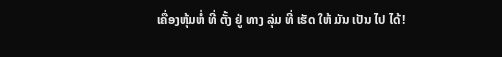ເຄື່ອງຫຸ້ມຫໍ່ ທີ່ ຕັ້ງ ຢູ່ ທາງ ລຸ່ມ ທີ່ ເຮັດ ໃຫ້ ມັນ ເປັນ ໄປ ໄດ້!